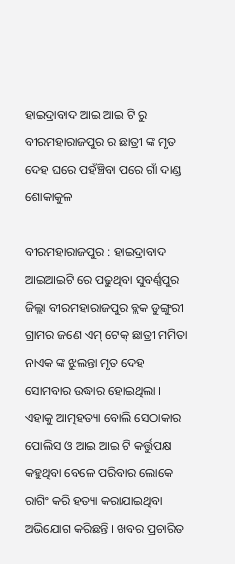ହାଇଦ୍ରାବାଦ ଆଇ ଆଇ ଟି ରୁ ବୀରମହାରାଜପୁର ର ଛାତ୍ରୀ ଙ୍କ ମୃତ ଦେହ ଘରେ ପହଁଞ୍ଚିବା ପରେ ଗାଁ ଦାଣ୍ଡ ଶୋକାକୁଳ

ବୀରମହାରାଜପୁର : ହାଇଦ୍ରାବାଦ ଆଇଆଇଟି ରେ ପଢୁଥିବା ସୁବର୍ଣ୍ଣପୁର ଜିଲ୍ଲା ବୀରମହାରାଜପୁର ବ୍ଲକ ଡୁଙ୍ଗୁରୀ ଗ୍ରାମର ଜଣେ ଏମ୍ ଟେକ୍ ଛାତ୍ରୀ ମମିତା ନାଏକ ଙ୍କ ଝୁଲନ୍ତା ମୃତ ଦେହ ସୋମବାର ଉଦ୍ଧାର ହୋଇଥିଲା । ଏହାକୁ ଆତ୍ମହତ୍ୟା ବୋଲି ସେଠାକାର ପୋଲିସ ଓ ଆଇ ଆଇ ଟି କର୍ତ୍ତୁପକ୍ଷ କହୁଥିବା ବେଳେ ପରିବାର ଲୋକେ ରାଗିଂ କରି ହତ୍ୟା କରାଯାଇଥିବା ଅଭିଯୋଗ କରିଛନ୍ତି । ଖବର ପ୍ରଚାରିତ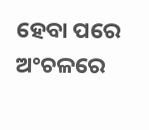ହେବା ପରେ ଅଂଚଳରେ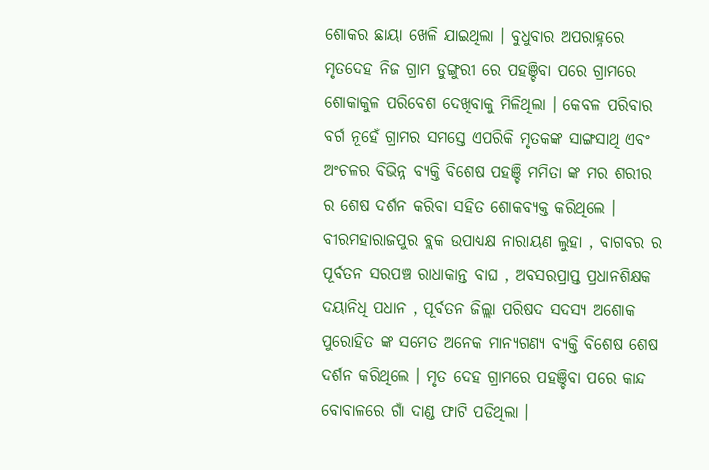ଶୋକର ଛାୟା ଖେଳି ଯାଇଥିଲା । ବୁଧୁବାର ଅପରାହ୍ନରେ ମୃତଦେହ ନିଜ ଗ୍ରାମ ଡୁଙ୍ଗୁରୀ ରେ ପହଞ୍ଚିବା ପରେ ଗ୍ରାମରେ ଶୋକାକୁଳ ପରିବେଶ ଦେଖିବାକୁ ମିଳିଥିଲା । କେବଳ ପରିବାର ବର୍ଗ ନୂହେଁ ଗ୍ରାମର ସମସ୍ତେ ଏପରିକି ମୃତକଙ୍କ ସାଙ୍ଗସାଥି ଏବଂ ଅଂଚଳର ବିଭିନ୍ନ ବ୍ୟକ୍ତି ବିଶେଷ ପହଞ୍ଚି ମମିତା ଙ୍କ ମର ଶରୀର ର ଶେଷ ଦର୍ଶନ କରିବା ସହିତ ଶୋକବ୍ୟକ୍ତ କରିଥିଲେ । ବୀରମହାରାଜପୁର ବ୍ଲକ ଉପାଧ୍ୟକ୍ଷ ନାରାୟଣ ଲୁହା , ବାଗବର ର ପୂର୍ବତନ ସରପଞ୍ଚ ରାଧାକାନ୍ତ ବାଘ , ଅବସରପ୍ରାପ୍ତ ପ୍ରଧାନଶିକ୍ଷକ ଦୟାନିଧି ପଧାନ , ପୂର୍ବତନ ଜିଲ୍ଲା ପରିଷଦ ସଦସ୍ୟ ଅଶୋକ ପୁରୋହିତ ଙ୍କ ସମେତ ଅନେକ ମାନ୍ୟଗଣ୍ୟ ବ୍ୟକ୍ତି ବିଶେଷ ଶେଷ ଦର୍ଶନ କରିଥିଲେ । ମୃତ ଦେହ ଗ୍ରାମରେ ପହଞ୍ଚିବା ପରେ କାନ୍ଦ ବୋବାଳରେ ଗାଁ ଦାଣ୍ଡ ଫାଟି ପଡିଥିଲା ।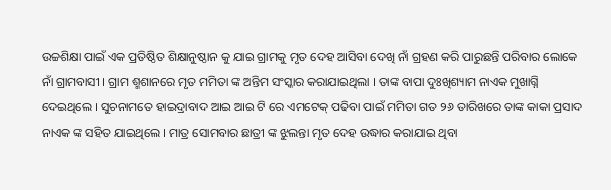ଉଚ୍ଚଶିକ୍ଷା ପାଇଁ ଏକ ପ୍ରତିଷ୍ଠିତ ଶିକ୍ଷାନୁଷ୍ଠାନ କୁ ଯାଇ ଗ୍ରାମକୁ ମୃତ ଦେହ ଆସିବା ଦେଖି ନାଁ ଗ୍ରହଣ କରି ପାରୁଛନ୍ତି ପରିବାର ଲୋକେ ନାଁ ଗ୍ରାମବାସୀ । ଗ୍ରାମ ଶ୍ମଶାନରେ ମୃତ ମମିତା ଙ୍କ ଅନ୍ତିମ ସଂସ୍କାର କରାଯାଇଥିଲା । ତାଙ୍କ ବାପା ଦୁଃଖିଶ୍ୟାମ ନାଏକ ମୁଖାଗ୍ନି ଦେଇଥିଲେ । ସୁଚନାମତେ ହାଇଦ୍ରାବାଦ ଆଇ ଆଇ ଟି ରେ ଏମଟେକ୍ ପଢିବା ପାଇଁ ମମିତା ଗତ ୨୬ ତାରିଖରେ ତାଙ୍କ କାକା ପ୍ରସାଦ ନାଏକ ଙ୍କ ସହିତ ଯାଇଥିଲେ । ମାତ୍ର ସୋମବାର ଛାତ୍ରୀ ଙ୍କ ଝୁଲନ୍ତା ମୃତ ଦେହ ଉଦ୍ଧାର କରାଯାଇ ଥିବା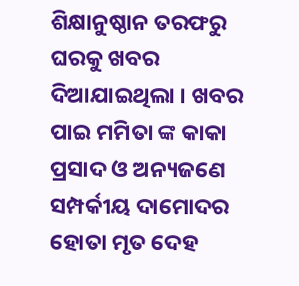ଶିକ୍ଷାନୁଷ୍ଠାନ ତରଫରୁ ଘରକୁ ଖବର ଦିଆଯାଇଥିଲା । ଖବର ପାଇ ମମିତା ଙ୍କ କାକା ପ୍ରସାଦ ଓ ଅନ୍ୟଜଣେ ସମ୍ପର୍କୀୟ ଦାମୋଦର ହୋତା ମୃତ ଦେହ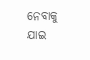ନେବାକୁ ଯାଇ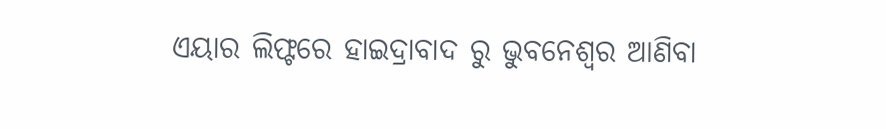ଏୟାର ଲିଫ୍ଟରେ ହାଇଦ୍ରାବାଦ ରୁ ଭୁବନେଶ୍ବର ଆଣିବା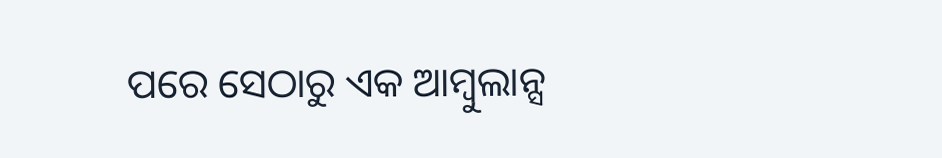ପରେ ସେଠାରୁ ଏକ ଆମ୍ବୁଲାନ୍ସ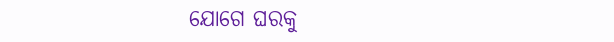ଯୋଗେ ଘରକୁ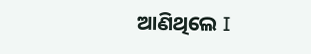ଆଣିଥିଲେ I